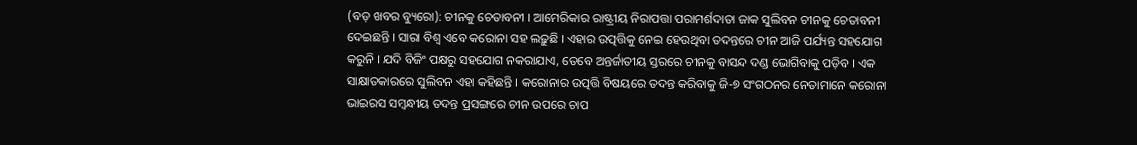(ବଡ଼ ଖବର ବ୍ୟୁରୋ): ଚୀନକୁ ଚେତାବନୀ । ଆମେରିକାର ରାଷ୍ଟ୍ରୀୟ ନିରାପତ୍ତା ପରାମର୍ଶଦାତା ଜାକ ସୁଲିବନ ଚୀନକୁ ଚେତାବନୀ ଦେଇଛନ୍ତି । ସାରା ବିଶ୍ୱ ଏବେ କରୋନା ସହ ଲଢ଼ୁଛି । ଏହାର ଉତ୍ପତ୍ତିକୁ ନେଇ ହେଉଥିବା ତଦନ୍ତରେ ଚୀନ ଆଜି ପର୍ଯ୍ୟନ୍ତ ସହଯୋଗ କରୁନି । ଯଦି ବିଜିଂ ପକ୍ଷରୁ ସହଯୋଗ ନକରାଯାଏ, ତେବେ ଅନ୍ତର୍ଜାତୀୟ ସ୍ତରରେ ଚୀନକୁ ବାସନ୍ଦ ଦଣ୍ଡ ଭୋଗିବାକୁ ପଡ଼ିବ । ଏକ ସାକ୍ଷାତକାରରେ ସୁଲିବନ ଏହା କହିଛନ୍ତି । କରୋନାର ଉତ୍ପତ୍ତି ବିଷୟରେ ତଦନ୍ତ କରିବାକୁ ଜି-୭ ସଂଗଠନର ନେତାମାନେ କରୋନା ଭାଇରସ ସମ୍ବନ୍ଧୀୟ ତଦନ୍ତ ପ୍ରସଙ୍ଗରେ ଚୀନ ଉପରେ ଚାପ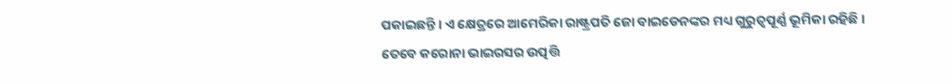ପକାଇଛନ୍ତି । ଏ କ୍ଷେତ୍ରରେ ଆମେରିକା ରାଷ୍ଟ୍ରପତି ଜୋ ବାଇଡେନଙ୍କର ମଧ୍ୟ ଗୁରୁତ୍ୱପୂର୍ଣ୍ଣ ଭୂମିକା ରହିଛି ।
ତେବେ କରୋନା ଭାଇରସର ଉତ୍ପତ୍ତି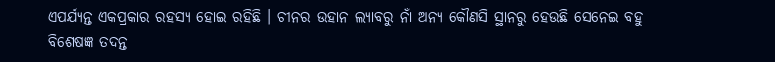ଏପର୍ଯ୍ୟନ୍ତ ଏକପ୍ରକାର ରହସ୍ୟ ହୋଇ ରହିଛି । ଚୀନର ଉହାନ ଲ୍ୟାବରୁ ନାଁ ଅନ୍ୟ କୌଣସି ସ୍ଥାନରୁ ହେଉଛି ସେନେଇ ବହୁ ବିଶେଷଜ୍ଞ ତଦନ୍ତ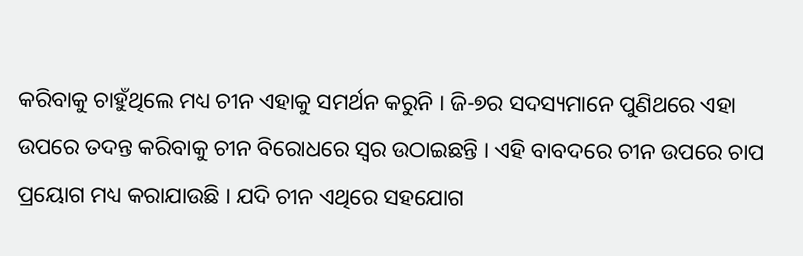କରିବାକୁ ଚାହୁଁଥିଲେ ମଧ୍ୟ ଚୀନ ଏହାକୁ ସମର୍ଥନ କରୁନି । ଜି-୭ର ସଦସ୍ୟମାନେ ପୁଣିଥରେ ଏହା ଉପରେ ତଦନ୍ତ କରିବାକୁ ଚୀନ ବିରୋଧରେ ସ୍ୱର ଉଠାଇଛନ୍ତି । ଏହି ବାବଦରେ ଚୀନ ଉପରେ ଚାପ ପ୍ରୟୋଗ ମଧ୍ୟ କରାଯାଉଛି । ଯଦି ଚୀନ ଏଥିରେ ସହଯୋଗ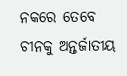ନକରେ ତେବେ ଚୀନକୁ ଅନ୍ତର୍ଜାତୀୟ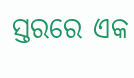ସ୍ତରରେ ଏକ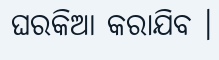ଘରକିଆ କରାଯିବ ।